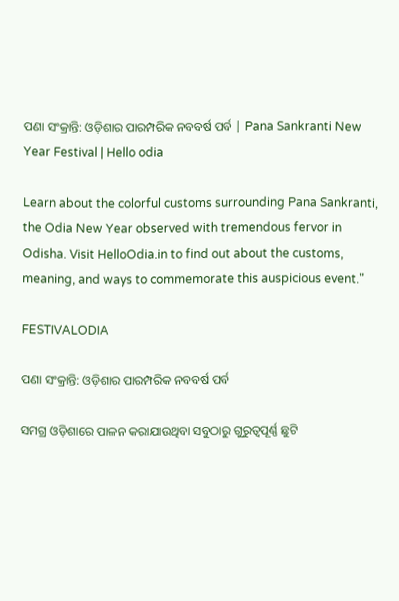ପଣା ସଂକ୍ରାନ୍ତି: ଓଡ଼ିଶାର ପାରମ୍ପରିକ ନବବର୍ଷ ପର୍ବ | Pana Sankranti New Year Festival | Hello odia

Learn about the colorful customs surrounding Pana Sankranti, the Odia New Year observed with tremendous fervor in Odisha. Visit HelloOdia.in to find out about the customs, meaning, and ways to commemorate this auspicious event."

FESTIVALODIA

ପଣା ସଂକ୍ରାନ୍ତି: ଓଡ଼ିଶାର ପାରମ୍ପରିକ ନବବର୍ଷ ପର୍ବ

ସମଗ୍ର ଓଡ଼ିଶାରେ ପାଳନ କରାଯାଉଥିବା ସବୁଠାରୁ ଗୁରୁତ୍ୱପୂର୍ଣ୍ଣ ଛୁଟି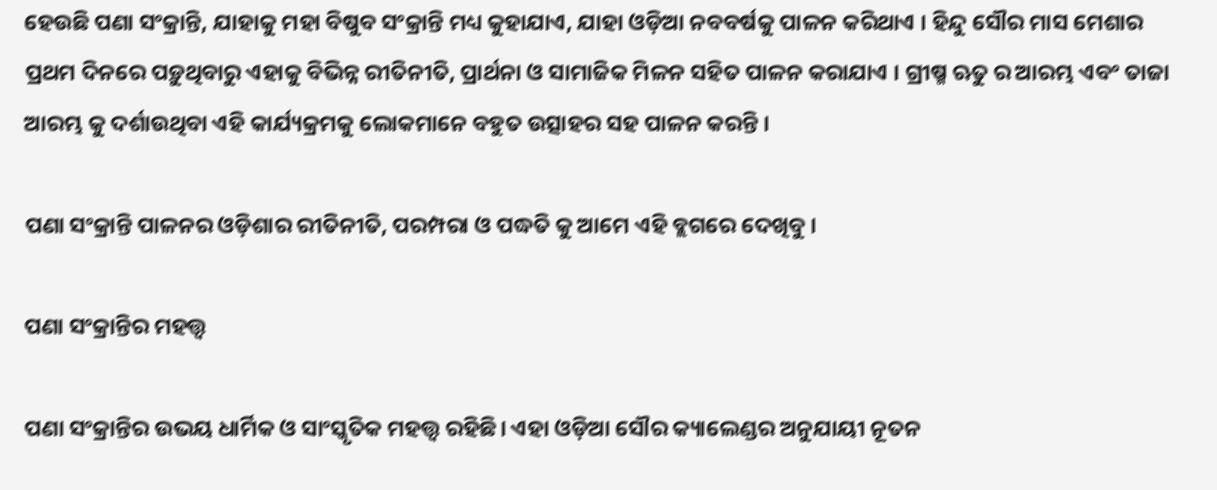ହେଉଛି ପଣା ସଂକ୍ରାନ୍ତି, ଯାହାକୁ ମହା ବିଷୁବ ସଂକ୍ରାନ୍ତି ମଧ୍ୟ କୁହାଯାଏ, ଯାହା ଓଡ଼ିଆ ନବବର୍ଷକୁ ପାଳନ କରିଥାଏ । ହିନ୍ଦୁ ସୌର ମାସ ମେଶାର ପ୍ରଥମ ଦିନରେ ପଡ଼ୁଥିବାରୁ ଏହାକୁ ବିଭିନ୍ନ ରୀତିନୀତି, ପ୍ରାର୍ଥନା ଓ ସାମାଜିକ ମିଳନ ସହିତ ପାଳନ କରାଯାଏ । ଗ୍ରୀଷ୍ମ ଋତୁ ର ଆରମ୍ଭ ଏବଂ ତାଜା ଆରମ୍ଭ କୁ ଦର୍ଶାଉଥିବା ଏହି କାର୍ଯ୍ୟକ୍ରମକୁ ଲୋକମାନେ ବହୁତ ଉତ୍ସାହର ସହ ପାଳନ କରନ୍ତି ।

ପଣା ସଂକ୍ରାନ୍ତି ପାଳନର ଓଡ଼ିଶାର ରୀତିନୀତି, ପରମ୍ପରା ଓ ପଦ୍ଧତି କୁ ଆମେ ଏହି ବ୍ଲଗରେ ଦେଖିବୁ ।

ପଣା ସଂକ୍ରାନ୍ତିର ମହତ୍ତ୍ୱ

ପଣା ସଂକ୍ରାନ୍ତିର ଉଭୟ ଧାର୍ମିକ ଓ ସାଂସ୍କୃତିକ ମହତ୍ତ୍ୱ ରହିଛି। ଏହା ଓଡ଼ିଆ ସୌର କ୍ୟାଲେଣ୍ଡର ଅନୁଯାୟୀ ନୂତନ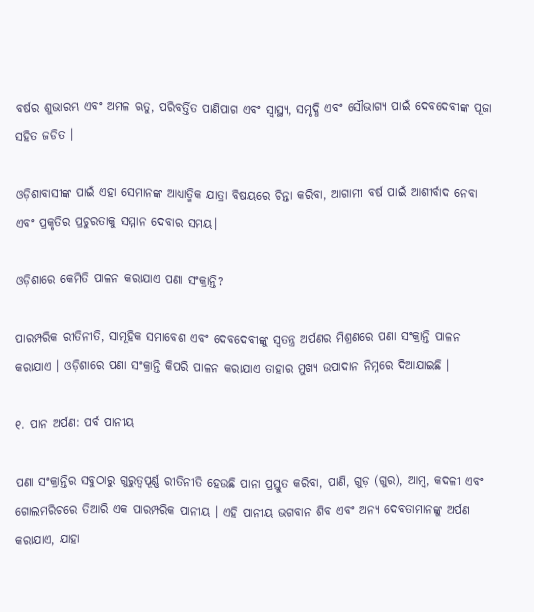ବର୍ଷର ଶୁଭାରମ୍ଭ ଏବଂ ଅମଳ ଋତୁ, ପରିବର୍ତ୍ତିତ ପାଣିପାଗ ଏବଂ ସ୍ୱାସ୍ଥ୍ୟ, ସମୃଦ୍ଧି ଏବଂ ସୌଭାଗ୍ୟ ପାଇଁ ଦେବଦେବୀଙ୍କ ପୂଜା ସହିତ ଜଡିତ ।

ଓଡ଼ିଶାବାସୀଙ୍କ ପାଇଁ ଏହା ସେମାନଙ୍କ ଆଧ୍ୟାତ୍ମିକ ଯାତ୍ରା ବିଷୟରେ ଚିନ୍ତା କରିବା, ଆଗାମୀ ବର୍ଷ ପାଇଁ ଆଶୀର୍ବାଦ ନେବା ଏବଂ ପ୍ରକୃତିର ପ୍ରଚୁରତାକୁ ସମ୍ମାନ ଦେବାର ସମୟ।

ଓଡ଼ିଶାରେ କେମିତି ପାଳନ କରାଯାଏ ପଣା ସଂକ୍ରାନ୍ତି?

ପାରମ୍ପରିକ ରୀତିନୀତି, ସାମୂହିକ ସମାବେଶ ଏବଂ ଦେବଦେବୀଙ୍କୁ ସ୍ୱତନ୍ତ୍ର ଅର୍ପଣର ମିଶ୍ରଣରେ ପଣା ସଂକ୍ରାନ୍ତି ପାଳନ କରାଯାଏ । ଓଡ଼ିଶାରେ ପଣା ସଂକ୍ରାନ୍ତି କିପରି ପାଳନ କରାଯାଏ ତାହାର ମୁଖ୍ୟ ଉପାଦାନ ନିମ୍ନରେ ଦିଆଯାଇଛି ।

୧. ପାନ ଅର୍ପଣ: ପର୍ବ ପାନୀୟ

ପଣା ସଂକ୍ରାନ୍ତିର ସବୁଠାରୁ ଗୁରୁତ୍ୱପୂର୍ଣ୍ଣ ରୀତିନୀତି ହେଉଛି ପାନା ପ୍ରସ୍ତୁତ କରିବା, ପାଣି, ଗୁଡ଼ (ଗୁର), ଆମ୍ବ, କଦଳୀ ଏବଂ ଗୋଲମରିଚରେ ତିଆରି ଏକ ପାରମ୍ପରିକ ପାନୀୟ । ଏହି ପାନୀୟ ଭଗବାନ ଶିବ ଏବଂ ଅନ୍ୟ ଦେବତାମାନଙ୍କୁ ଅର୍ପଣ କରାଯାଏ, ଯାହା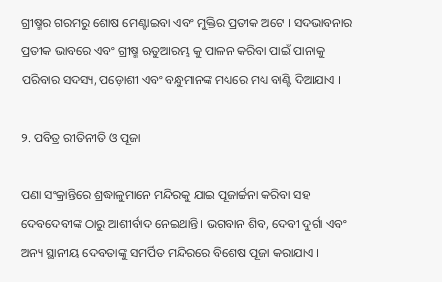ଗ୍ରୀଷ୍ମର ଗରମରୁ ଶୋଷ ମେଣ୍ଟାଇବା ଏବଂ ମୁକ୍ତିର ପ୍ରତୀକ ଅଟେ । ସଦଭାବନାର ପ୍ରତୀକ ଭାବରେ ଏବଂ ଗ୍ରୀଷ୍ମ ଋତୁଆରମ୍ଭ କୁ ପାଳନ କରିବା ପାଇଁ ପାନାକୁ ପରିବାର ସଦସ୍ୟ, ପଡ଼ୋଶୀ ଏବଂ ବନ୍ଧୁମାନଙ୍କ ମଧ୍ୟରେ ମଧ୍ୟ ବାଣ୍ଟି ଦିଆଯାଏ ।

୨. ପବିତ୍ର ରୀତିନୀତି ଓ ପୂଜା

ପଣା ସଂକ୍ରାନ୍ତିରେ ଶ୍ରଦ୍ଧାଳୁମାନେ ମନ୍ଦିରକୁ ଯାଇ ପୂଜାର୍ଚ୍ଚନା କରିବା ସହ ଦେବଦେବୀଙ୍କ ଠାରୁ ଆଶୀର୍ବାଦ ନେଇଥାନ୍ତି। ଭଗବାନ ଶିବ, ଦେବୀ ଦୁର୍ଗା ଏବଂ ଅନ୍ୟ ସ୍ଥାନୀୟ ଦେବତାଙ୍କୁ ସମର୍ପିତ ମନ୍ଦିରରେ ବିଶେଷ ପୂଜା କରାଯାଏ ।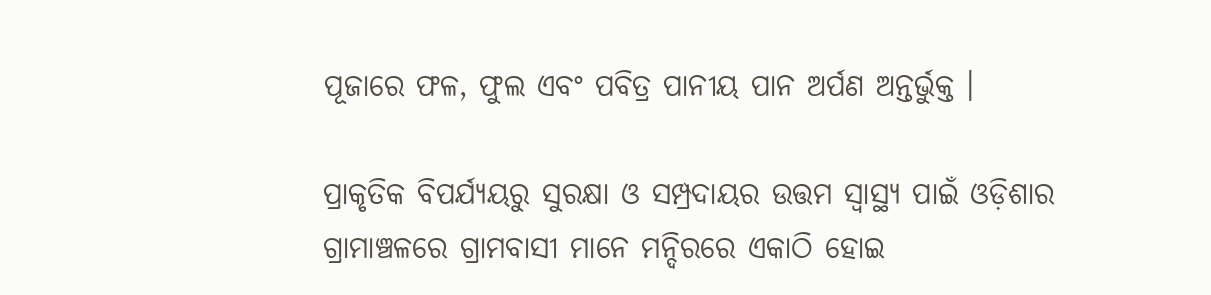ପୂଜାରେ ଫଳ, ଫୁଲ ଏବଂ ପବିତ୍ର ପାନୀୟ ପାନ ଅର୍ପଣ ଅନ୍ତର୍ଭୁକ୍ତ ।

ପ୍ରାକୃତିକ ବିପର୍ଯ୍ୟୟରୁ ସୁରକ୍ଷା ଓ ସମ୍ପ୍ରଦାୟର ଉତ୍ତମ ସ୍ୱାସ୍ଥ୍ୟ ପାଇଁ ଓଡ଼ିଶାର ଗ୍ରାମାଞ୍ଚଳରେ ଗ୍ରାମବାସୀ ମାନେ ମନ୍ଦିରରେ ଏକାଠି ହୋଇ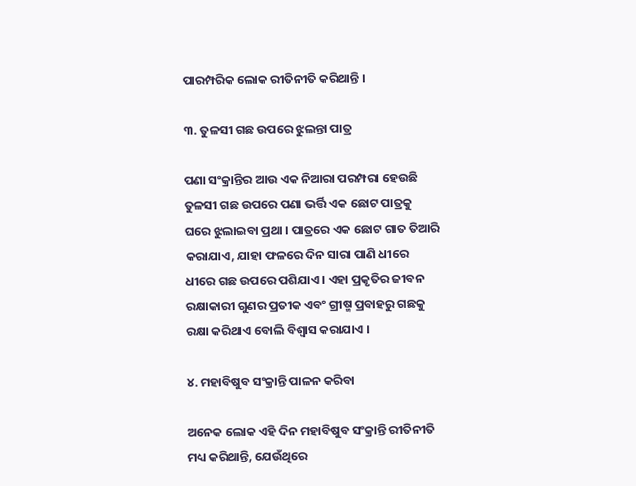ପାରମ୍ପରିକ ଲୋକ ରୀତିନୀତି କରିଥାନ୍ତି ।

୩. ତୁଳସୀ ଗଛ ଉପରେ ଝୁଲନ୍ତା ପାତ୍ର

ପଣା ସଂକ୍ରାନ୍ତିର ଆଉ ଏକ ନିଆରା ପରମ୍ପରା ହେଉଛି ତୁଳସୀ ଗଛ ଉପରେ ପଣା ଭର୍ତ୍ତି ଏକ ଛୋଟ ପାତ୍ରକୁ ଘରେ ଝୁଲାଇବା ପ୍ରଥା । ପାତ୍ରରେ ଏକ ଛୋଟ ଗାତ ତିଆରି କରାଯାଏ, ଯାହା ଫଳରେ ଦିନ ସାରା ପାଣି ଧୀରେ ଧୀରେ ଗଛ ଉପରେ ପଶିଯାଏ । ଏହା ପ୍ରକୃତିର ଜୀବନ ରକ୍ଷାକାରୀ ଗୁଣର ପ୍ରତୀକ ଏବଂ ଗ୍ରୀଷ୍ମ ପ୍ରବାହରୁ ଗଛକୁ ରକ୍ଷା କରିଥାଏ ବୋଲି ବିଶ୍ୱାସ କରାଯାଏ ।

୪. ମହାବିଷୁବ ସଂକ୍ରାନ୍ତି ପାଳନ କରିବା

ଅନେକ ଲୋକ ଏହି ଦିନ ମହାବିଷୁବ ସଂକ୍ରାନ୍ତି ରୀତିନୀତି ମଧ୍ୟ କରିଥାନ୍ତି, ଯେଉଁଥିରେ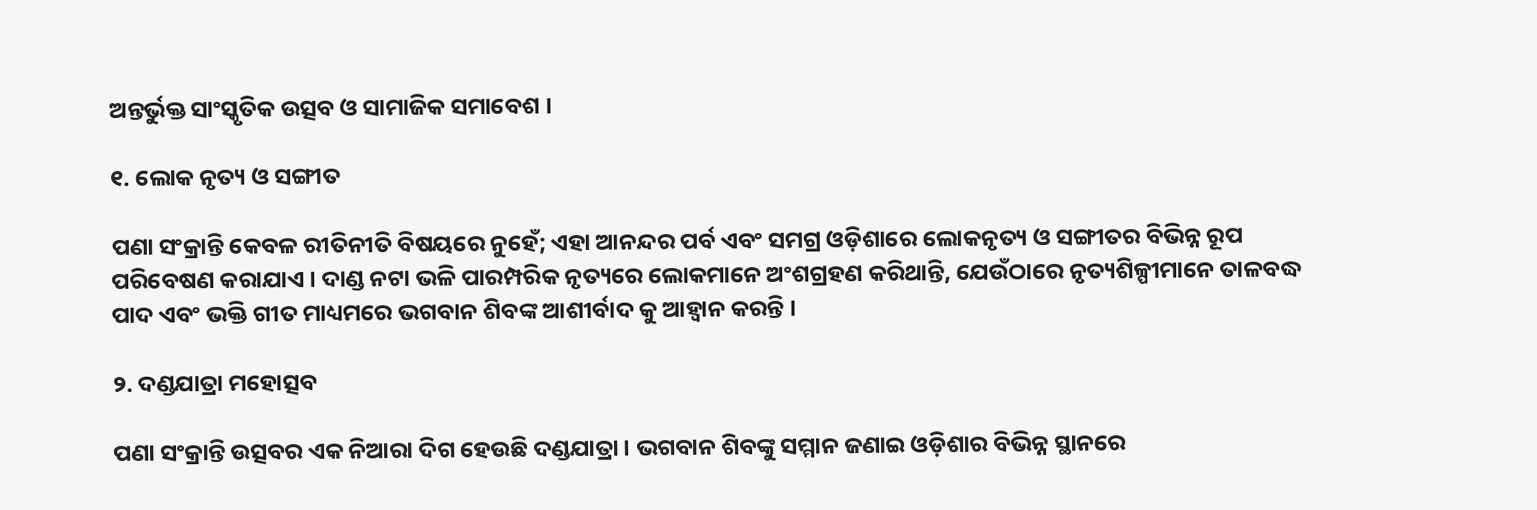ଅନ୍ତର୍ଭୁକ୍ତ ସାଂସ୍କୃତିକ ଉତ୍ସବ ଓ ସାମାଜିକ ସମାବେଶ ।

୧. ଲୋକ ନୃତ୍ୟ ଓ ସଙ୍ଗୀତ

ପଣା ସଂକ୍ରାନ୍ତି କେବଳ ରୀତିନୀତି ବିଷୟରେ ନୁହେଁ; ଏହା ଆନନ୍ଦର ପର୍ବ ଏବଂ ସମଗ୍ର ଓଡ଼ିଶାରେ ଲୋକନୃତ୍ୟ ଓ ସଙ୍ଗୀତର ବିଭିନ୍ନ ରୂପ ପରିବେଷଣ କରାଯାଏ । ଦାଣ୍ଡ ନଟା ଭଳି ପାରମ୍ପରିକ ନୃତ୍ୟରେ ଲୋକମାନେ ଅଂଶଗ୍ରହଣ କରିଥାନ୍ତି, ଯେଉଁଠାରେ ନୃତ୍ୟଶିଳ୍ପୀମାନେ ତାଳବଦ୍ଧ ପାଦ ଏବଂ ଭକ୍ତି ଗୀତ ମାଧ୍ୟମରେ ଭଗବାନ ଶିବଙ୍କ ଆଶୀର୍ବାଦ କୁ ଆହ୍ୱାନ କରନ୍ତି ।

୨. ଦଣ୍ଡଯାତ୍ରା ମହୋତ୍ସବ

ପଣା ସଂକ୍ରାନ୍ତି ଉତ୍ସବର ଏକ ନିଆରା ଦିଗ ହେଉଛି ଦଣ୍ଡଯାତ୍ରା । ଭଗବାନ ଶିବଙ୍କୁ ସମ୍ମାନ ଜଣାଇ ଓଡ଼ିଶାର ବିଭିନ୍ନ ସ୍ଥାନରେ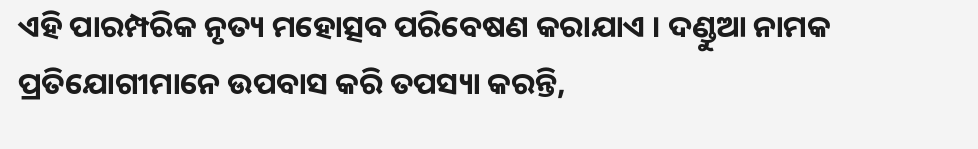ଏହି ପାରମ୍ପରିକ ନୃତ୍ୟ ମହୋତ୍ସବ ପରିବେଷଣ କରାଯାଏ । ଦଣ୍ଡୁଆ ନାମକ ପ୍ରତିଯୋଗୀମାନେ ଉପବାସ କରି ତପସ୍ୟା କରନ୍ତି,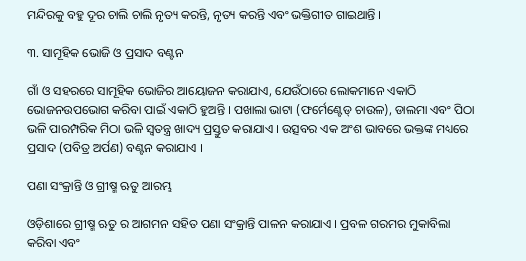ମନ୍ଦିରକୁ ବହୁ ଦୂର ଚାଲି ଚାଲି ନୃତ୍ୟ କରନ୍ତି, ନୃତ୍ୟ କରନ୍ତି ଏବଂ ଭକ୍ତିଗୀତ ଗାଇଥାନ୍ତି ।

୩. ସାମୂହିକ ଭୋଜି ଓ ପ୍ରସାଦ ବଣ୍ଟନ

ଗାଁ ଓ ସହରରେ ସାମୂହିକ ଭୋଜିର ଆୟୋଜନ କରାଯାଏ, ଯେଉଁଠାରେ ଲୋକମାନେ ଏକାଠି ଭୋଜନଉପଭୋଗ କରିବା ପାଇଁ ଏକାଠି ହୁଅନ୍ତି । ପଖାଲା ଭାଟା (ଫର୍ମେଣ୍ଟେଡ୍ ଚାଉଳ), ଡାଲମା ଏବଂ ପିଠା ଭଳି ପାରମ୍ପରିକ ମିଠା ଭଳି ସ୍ୱତନ୍ତ୍ର ଖାଦ୍ୟ ପ୍ରସ୍ତୁତ କରାଯାଏ । ଉତ୍ସବର ଏକ ଅଂଶ ଭାବରେ ଭକ୍ତଙ୍କ ମଧ୍ୟରେ ପ୍ରସାଦ (ପବିତ୍ର ଅର୍ପଣ) ବଣ୍ଟନ କରାଯାଏ ।

ପଣା ସଂକ୍ରାନ୍ତି ଓ ଗ୍ରୀଷ୍ମ ଋତୁ ଆରମ୍ଭ

ଓଡ଼ିଶାରେ ଗ୍ରୀଷ୍ମ ଋତୁ ର ଆଗମନ ସହିତ ପଣା ସଂକ୍ରାନ୍ତି ପାଳନ କରାଯାଏ । ପ୍ରବଳ ଗରମର ମୁକାବିଲା କରିବା ଏବଂ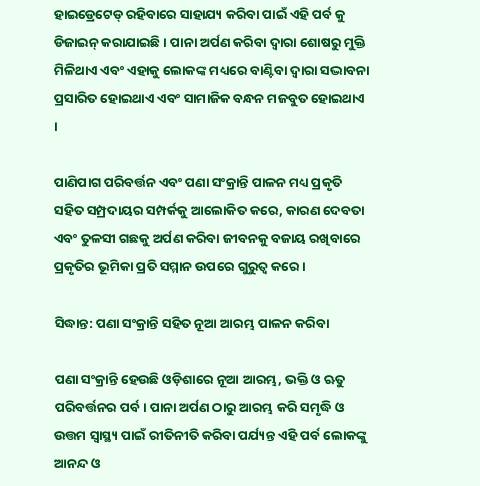ହାଇଡ୍ରେଟେଡ୍ ରହିବାରେ ସାହାଯ୍ୟ କରିବା ପାଇଁ ଏହି ପର୍ବ କୁ ଡିଜାଇନ୍ କରାଯାଇଛି । ପାନା ଅର୍ପଣ କରିବା ଦ୍ୱାରା ଶୋଷରୁ ମୁକ୍ତି ମିଳିଥାଏ ଏବଂ ଏହାକୁ ଲୋକଙ୍କ ମଧ୍ୟରେ ବାଣ୍ଟିବା ଦ୍ୱାରା ସଦ୍ଭାବନା ପ୍ରସାରିତ ହୋଇଥାଏ ଏବଂ ସାମାଜିକ ବନ୍ଧନ ମଜବୁତ ହୋଇଥାଏ ।

ପାଣିପାଗ ପରିବର୍ତ୍ତନ ଏବଂ ପଣା ସଂକ୍ରାନ୍ତି ପାଳନ ମଧ୍ୟ ପ୍ରକୃତି ସହିତ ସମ୍ପ୍ରଦାୟର ସମ୍ପର୍କକୁ ଆଲୋକିତ କରେ, କାରଣ ଦେବତା ଏବଂ ତୁଳସୀ ଗଛକୁ ଅର୍ପଣ କରିବା ଜୀବନକୁ ବଜାୟ ରଖିବାରେ ପ୍ରକୃତିର ଭୂମିକା ପ୍ରତି ସମ୍ମାନ ଉପରେ ଗୁରୁତ୍ୱ କରେ ।

ସିଦ୍ଧାନ୍ତ: ପଣା ସଂକ୍ରାନ୍ତି ସହିତ ନୂଆ ଆରମ୍ଭ ପାଳନ କରିବା

ପଣା ସଂକ୍ରାନ୍ତି ହେଉଛି ଓଡ଼ିଶାରେ ନୂଆ ଆରମ୍ଭ, ଭକ୍ତି ଓ ଋତୁ ପରିବର୍ତ୍ତନର ପର୍ବ। ପାନା ଅର୍ପଣ ଠାରୁ ଆରମ୍ଭ କରି ସମୃଦ୍ଧି ଓ ଉତ୍ତମ ସ୍ୱାସ୍ଥ୍ୟ ପାଇଁ ରୀତିନୀତି କରିବା ପର୍ଯ୍ୟନ୍ତ ଏହି ପର୍ବ ଲୋକଙ୍କୁ ଆନନ୍ଦ ଓ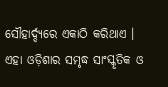ସୌହାର୍ଦ୍ଦ୍ୟରେ ଏକାଠି କରିଥାଏ । ଏହା ଓଡ଼ିଶାର ସମୃଦ୍ଧ ସାଂସ୍କୃତିକ ଓ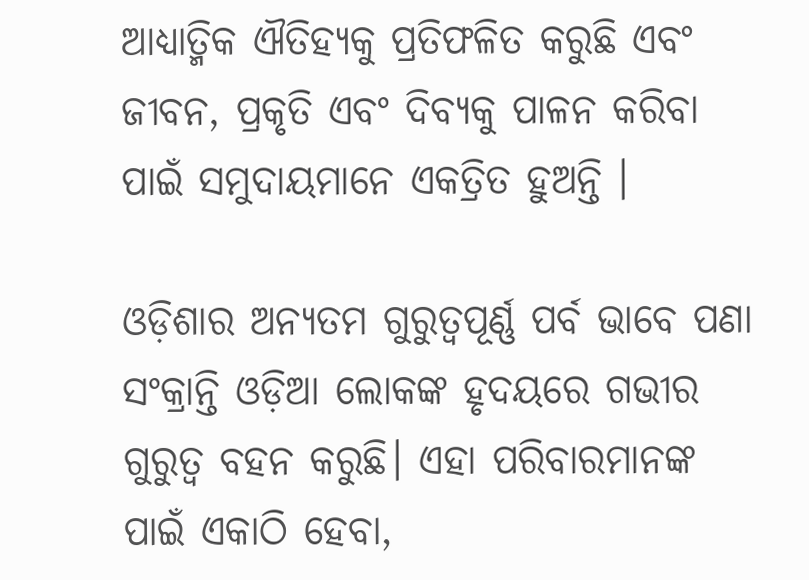ଆଧ୍ୟାତ୍ମିକ ଐତିହ୍ୟକୁ ପ୍ରତିଫଳିତ କରୁଛି ଏବଂ ଜୀବନ, ପ୍ରକୃତି ଏବଂ ଦିବ୍ୟକୁ ପାଳନ କରିବା ପାଇଁ ସମୁଦାୟମାନେ ଏକତ୍ରିତ ହୁଅନ୍ତି ।

ଓଡ଼ିଶାର ଅନ୍ୟତମ ଗୁରୁତ୍ୱପୂର୍ଣ୍ଣ ପର୍ବ ଭାବେ ପଣା ସଂକ୍ରାନ୍ତି ଓଡ଼ିଆ ଲୋକଙ୍କ ହୃଦୟରେ ଗଭୀର ଗୁରୁତ୍ୱ ବହନ କରୁଛି। ଏହା ପରିବାରମାନଙ୍କ ପାଇଁ ଏକାଠି ହେବା,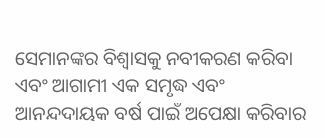ସେମାନଙ୍କର ବିଶ୍ୱାସକୁ ନବୀକରଣ କରିବା ଏବଂ ଆଗାମୀ ଏକ ସମୃଦ୍ଧ ଏବଂ ଆନନ୍ଦଦାୟକ ବର୍ଷ ପାଇଁ ଅପେକ୍ଷା କରିବାର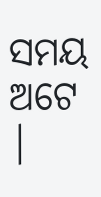ସମୟ ଅଟେ |